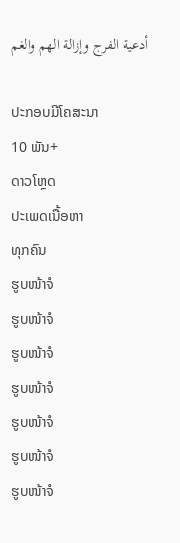أدعية الفرج وإزالة الهم والغم

ປະກອບມີໂຄສະນາ
10 ພັນ+
ດາວໂຫຼດ
ປະເພດເນື້ອຫາ
ທຸກຄົນ
ຮູບໜ້າຈໍ
ຮູບໜ້າຈໍ
ຮູບໜ້າຈໍ
ຮູບໜ້າຈໍ
ຮູບໜ້າຈໍ
ຮູບໜ້າຈໍ
ຮູບໜ້າຈໍ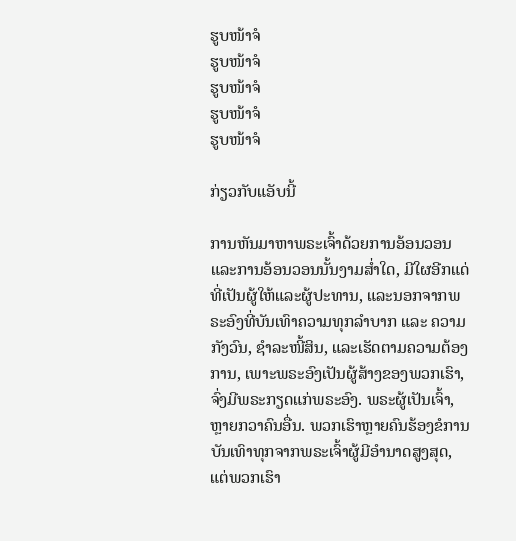ຮູບໜ້າຈໍ
ຮູບໜ້າຈໍ
ຮູບໜ້າຈໍ
ຮູບໜ້າຈໍ
ຮູບໜ້າຈໍ

ກ່ຽວກັບແອັບນີ້

ການຫັນມາຫາພຣະເຈົ້າດ້ວຍການອ້ອນວອນແລະການອ້ອນວອນນັ້ນງາມສໍ່າໃດ, ມີໃຜອີກແດ່ທີ່ເປັນຜູ້ໃຫ້ແລະຜູ້ປະທານ, ແລະນອກຈາກພຣະອົງທີ່ບັນເທົາຄວາມທຸກລຳບາກ ແລະ ຄວາມກັງວົນ, ຊໍາລະໜີ້ສິນ, ແລະເຮັດຕາມຄວາມຕ້ອງການ, ເພາະພຣະອົງເປັນຜູ້ສ້າງຂອງພວກເຮົາ, ຈົ່ງມີພຣະກຽດແກ່ພຣະອົງ. ພຣະຜູ້ເປັນເຈົ້າ, ຫຼາຍກວາຄົນອື່ນ. ພວກເຮົາຫຼາຍຄົນຮ້ອງຂໍການບັນເທົາທຸກຈາກພຣະເຈົ້າຜູ້ມີອໍານາດສູງສຸດ, ແຕ່ພວກເຮົາ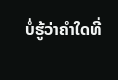ບໍ່ຮູ້ວ່າຄໍາໃດທີ່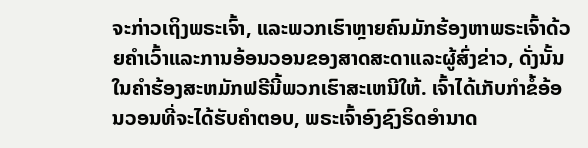ຈະກ່າວເຖິງພຣະເຈົ້າ, ແລະພວກເຮົາຫຼາຍຄົນມັກຮ້ອງຫາພຣະເຈົ້າດ້ວຍຄໍາເວົ້າແລະການອ້ອນວອນຂອງສາດສະດາແລະຜູ້ສົ່ງຂ່າວ, ດັ່ງນັ້ນໃນຄໍາຮ້ອງສະຫມັກຟຣີນີ້ພວກເຮົາສະເຫນີໃຫ້. ເຈົ້າໄດ້ເກັບກຳຂໍ້ອ້ອນວອນທີ່ຈະໄດ້ຮັບຄຳຕອບ, ພຣະເຈົ້າອົງຊົງຣິດອຳນາດ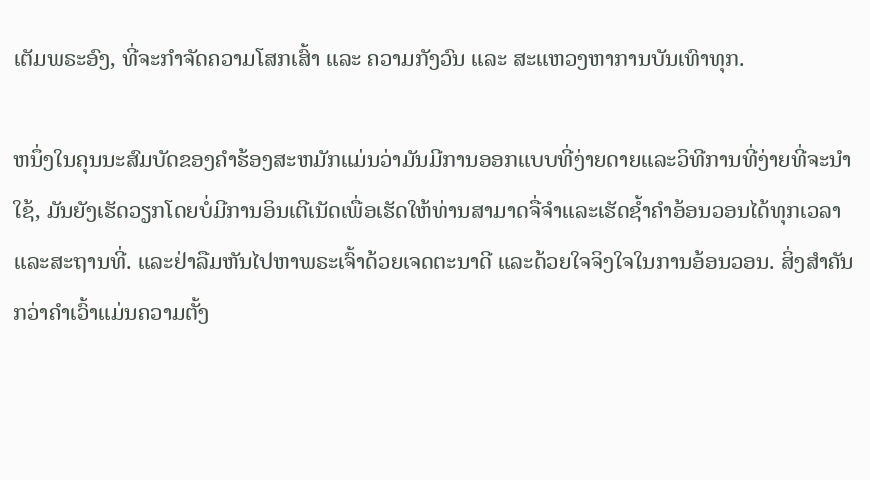ເຕັມພຣະອົງ, ທີ່ຈະກຳຈັດຄວາມໂສກເສົ້າ ແລະ ຄວາມກັງວົນ ແລະ ສະແຫວງຫາການບັນເທົາທຸກ.

ຫນຶ່ງໃນຄຸນນະສົມບັດຂອງຄໍາຮ້ອງສະຫມັກແມ່ນວ່າມັນມີການອອກແບບທີ່ງ່າຍດາຍແລະວິທີການທີ່ງ່າຍທີ່ຈະນໍາໃຊ້, ມັນຍັງເຮັດວຽກໂດຍບໍ່ມີການອິນເຕີເນັດເພື່ອເຮັດໃຫ້ທ່ານສາມາດຈື່ຈໍາແລະເຮັດຊ້ຳຄໍາອ້ອນວອນໄດ້ທຸກເວລາແລະສະຖານທີ່. ແລະຢ່າລືມຫັນໄປຫາພຣະເຈົ້າດ້ວຍເຈດຕະນາດີ ແລະດ້ວຍໃຈຈິງໃຈໃນການອ້ອນວອນ. ສິ່ງສຳຄັນກວ່າຄຳເວົ້າແມ່ນຄວາມຕັ້ງ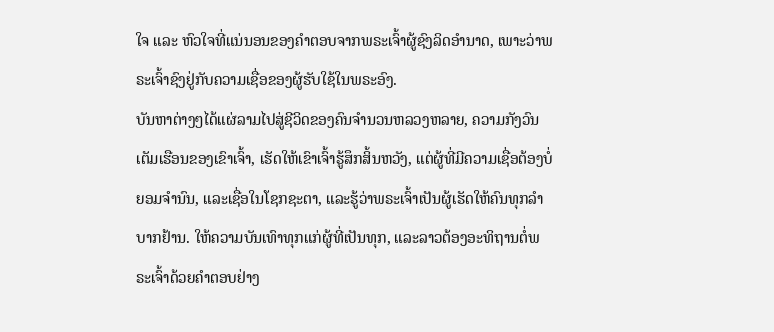ໃຈ ແລະ ຫົວໃຈທີ່ແນ່ນອນຂອງຄຳຕອບຈາກພຣະເຈົ້າຜູ້ຊົງລິດອຳນາດ, ເພາະວ່າພຣະເຈົ້າຊົງຢູ່ກັບຄວາມເຊື່ອຂອງຜູ້ຮັບໃຊ້ໃນພຣະອົງ.
ບັນຫາຕ່າງໆໄດ້ແຜ່ລາມໄປສູ່ຊີວິດຂອງຄົນຈຳນວນຫລວງຫລາຍ, ຄວາມກັງວົນເຕັມເຮືອນຂອງເຂົາເຈົ້າ, ເຮັດໃຫ້ເຂົາເຈົ້າຮູ້ສຶກສິ້ນຫວັງ, ແຕ່ຜູ້ທີ່ມີຄວາມເຊື່ອຕ້ອງບໍ່ຍອມຈຳນົນ, ແລະເຊື່ອໃນໂຊກຊະຕາ, ແລະຮູ້ວ່າພຣະເຈົ້າເປັນຜູ້ເຮັດໃຫ້ຄົນທຸກລຳບາກຢ້ານ. ໃຫ້ຄວາມບັນເທົາທຸກແກ່ຜູ້ທີ່ເປັນທຸກ, ແລະລາວຕ້ອງອະທິຖານຕໍ່ພຣະເຈົ້າດ້ວຍຄຳຕອບຢ່າງ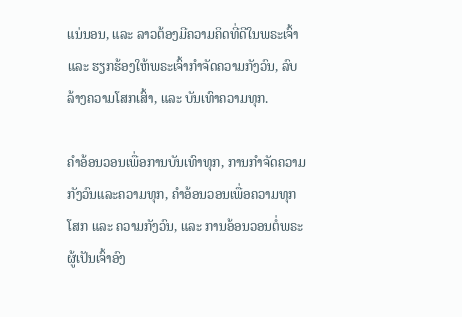ແນ່ນອນ, ແລະ ລາວຕ້ອງມີຄວາມຄິດທີ່ດີໃນພຣະເຈົ້າ ແລະ ຮຽກຮ້ອງໃຫ້ພຣະເຈົ້າກຳຈັດຄວາມກັງວົນ, ລົບລ້າງຄວາມໂສກເສົ້າ, ແລະ ບັນເທົາຄວາມທຸກ.

ຄຳອ້ອນວອນເພື່ອການບັນເທົາທຸກ, ການກຳຈັດຄວາມກັງວົນແລະຄວາມທຸກ, ຄຳອ້ອນວອນເພື່ອຄວາມທຸກໂສກ ແລະ ຄວາມກັງວົນ, ແລະ ການອ້ອນວອນຕໍ່ພຣະຜູ້ເປັນເຈົ້າອົງ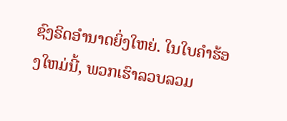ຊົງຣິດອຳນາດຍິ່ງໃຫຍ່. ໃນໃບຄໍາຮ້ອງໃຫມ່ນີ້, ພວກເຮົາລວບລວມ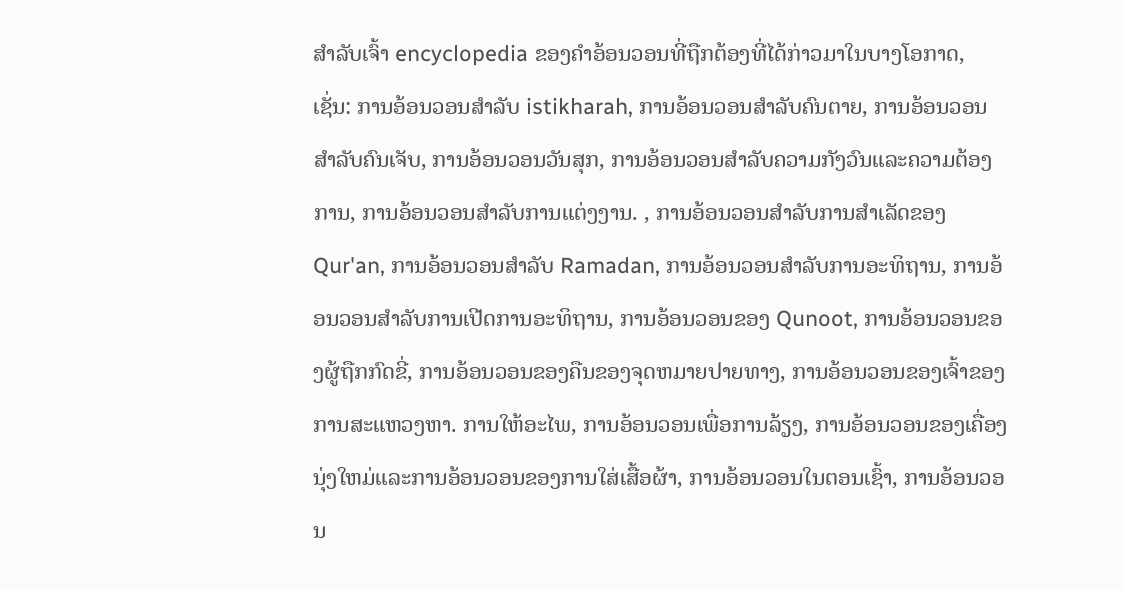ສໍາລັບເຈົ້າ encyclopedia ຂອງຄໍາອ້ອນວອນທີ່ຖືກຕ້ອງທີ່ໄດ້ກ່າວມາໃນບາງໂອກາດ, ເຊັ່ນ: ການອ້ອນວອນສໍາລັບ istikharah, ການອ້ອນວອນສໍາລັບຄົນຕາຍ, ການອ້ອນວອນສໍາລັບຄົນເຈັບ, ການອ້ອນວອນວັນສຸກ, ການອ້ອນວອນສໍາລັບຄວາມກັງວົນແລະຄວາມຕ້ອງການ, ການອ້ອນວອນສໍາລັບການແຕ່ງງານ. , ການອ້ອນວອນສໍາລັບການສໍາເລັດຂອງ Qur'an, ການອ້ອນວອນສໍາລັບ Ramadan, ການອ້ອນວອນສໍາລັບການອະທິຖານ, ການອ້ອນວອນສໍາລັບການເປີດການອະທິຖານ, ການອ້ອນວອນຂອງ Qunoot, ການອ້ອນວອນຂອງຜູ້ຖືກກົດຂີ່, ການອ້ອນວອນຂອງຄືນຂອງຈຸດຫມາຍປາຍທາງ, ການອ້ອນວອນຂອງເຈົ້າຂອງການສະແຫວງຫາ. ການໃຫ້ອະໄພ, ການອ້ອນວອນເພື່ອການລ້ຽງ, ການອ້ອນວອນຂອງເຄື່ອງນຸ່ງໃຫມ່ແລະການອ້ອນວອນຂອງການໃສ່ເສື້ອຜ້າ, ການອ້ອນວອນໃນຕອນເຊົ້າ, ການອ້ອນວອນ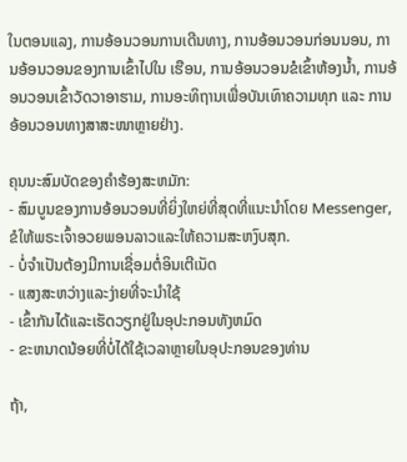ໃນຕອນແລງ, ການອ້ອນວອນການເດີນທາງ, ການອ້ອນວອນກ່ອນນອນ, ການອ້ອນວອນຂອງການເຂົ້າໄປໃນ ເຮືອນ, ການອ້ອນວອນຂໍເຂົ້າຫ້ອງນ້ຳ, ການອ້ອນວອນເຂົ້າວັດວາອາຮາມ, ການອະທິຖານເພື່ອບັນເທົາຄວາມທຸກ ແລະ ການອ້ອນວອນທາງສາສະໜາຫຼາຍຢ່າງ.

ຄຸນນະສົມບັດຂອງຄໍາຮ້ອງສະຫມັກ:
- ສົມບູນຂອງການອ້ອນວອນທີ່ຍິ່ງໃຫຍ່ທີ່ສຸດທີ່ແນະນໍາໂດຍ Messenger, ຂໍໃຫ້ພຣະເຈົ້າອວຍພອນລາວແລະໃຫ້ຄວາມສະຫງົບສຸກ.
- ບໍ່ຈໍາເປັນຕ້ອງມີການເຊື່ອມຕໍ່ອິນເຕີເນັດ
- ແສງສະຫວ່າງແລະງ່າຍທີ່ຈະນໍາໃຊ້
- ເຂົ້າກັນໄດ້ແລະເຮັດວຽກຢູ່ໃນອຸປະກອນທັງຫມົດ
- ຂະຫນາດນ້ອຍທີ່ບໍ່ໄດ້ໃຊ້ເວລາຫຼາຍໃນອຸປະກອນຂອງທ່ານ

ຖ້າ,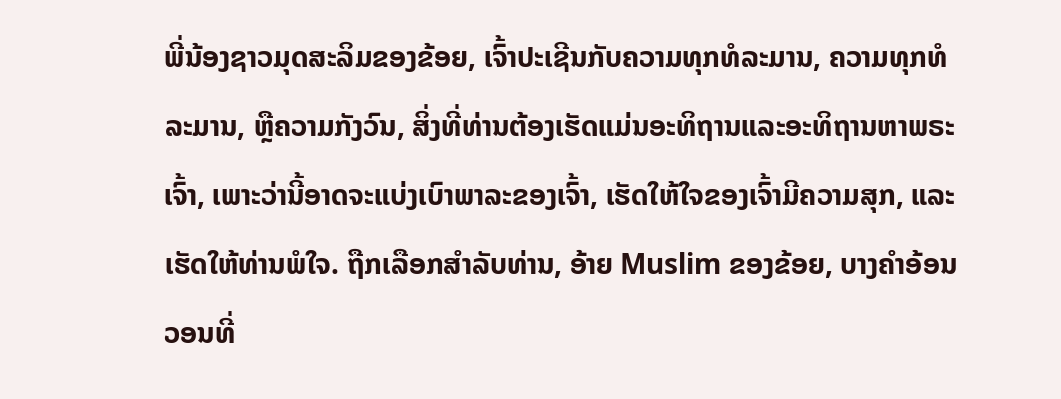ພີ່ນ້ອງຊາວມຸດສະລິມຂອງຂ້ອຍ, ເຈົ້າປະເຊີນກັບຄວາມທຸກທໍລະມານ, ຄວາມທຸກທໍລະມານ, ຫຼືຄວາມກັງວົນ, ສິ່ງທີ່ທ່ານຕ້ອງເຮັດແມ່ນອະທິຖານແລະອະທິຖານຫາພຣະເຈົ້າ, ເພາະວ່ານີ້ອາດຈະແບ່ງເບົາພາລະຂອງເຈົ້າ, ເຮັດໃຫ້ໃຈຂອງເຈົ້າມີຄວາມສຸກ, ແລະເຮັດໃຫ້ທ່ານພໍໃຈ. ຖືກເລືອກສໍາລັບທ່ານ, ອ້າຍ Muslim ຂອງຂ້ອຍ, ບາງຄໍາອ້ອນວອນທີ່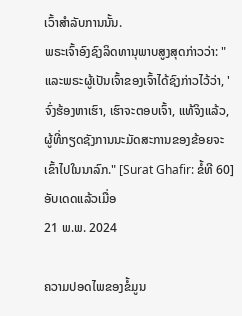ເວົ້າສໍາລັບການນັ້ນ.
ພຣະເຈົ້າອົງຊົງລິດທານຸພາບສູງສຸດກ່າວວ່າ: "ແລະພຣະຜູ້ເປັນເຈົ້າຂອງເຈົ້າໄດ້ຊົງກ່າວໄວ້ວ່າ, 'ຈົ່ງຮ້ອງຫາເຮົາ, ເຮົາຈະຕອບເຈົ້າ, ແທ້ຈິງແລ້ວ, ຜູ້ທີ່ກຽດຊັງການນະມັດສະການຂອງຂ້ອຍຈະເຂົ້າໄປໃນນາລົກ." [Surat Ghafir: ຂໍ້ທີ 60]
ອັບເດດແລ້ວເມື່ອ
21 ພ.ພ. 2024

ຄວາມປອດໄພຂອງຂໍ້ມູນ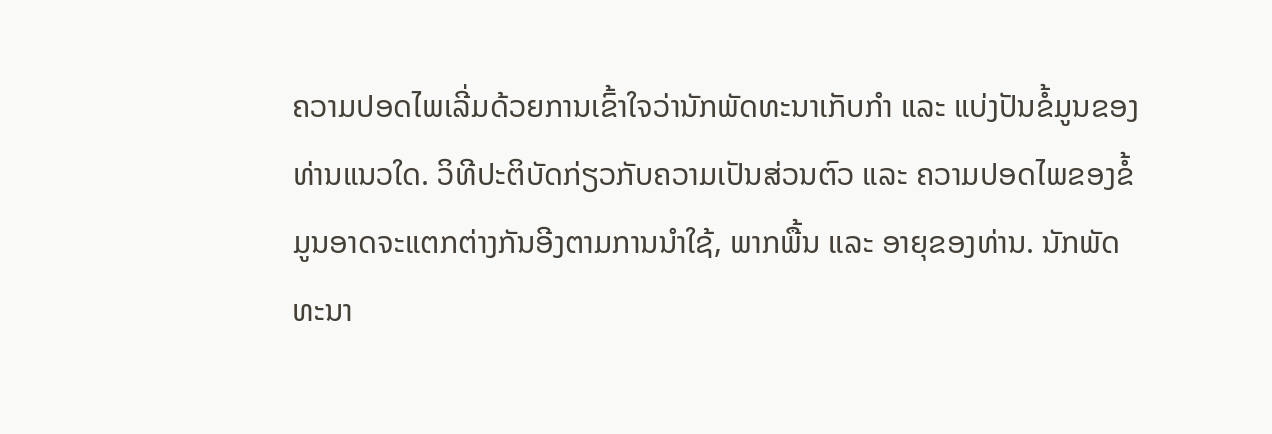ຄວາມປອດໄພເລີ່ມດ້ວຍການເຂົ້າໃຈວ່ານັກພັດທະນາເກັບກຳ ແລະ ແບ່ງປັນຂໍ້ມູນຂອງທ່ານແນວໃດ. ວິທີປະຕິບັດກ່ຽວກັບຄວາມເປັນສ່ວນຕົວ ແລະ ຄວາມປອດໄພຂອງຂໍ້ມູນອາດຈະແຕກຕ່າງກັນອີງຕາມການນຳໃຊ້, ພາກພື້ນ ແລະ ອາຍຸຂອງທ່ານ. ນັກພັດທະນາ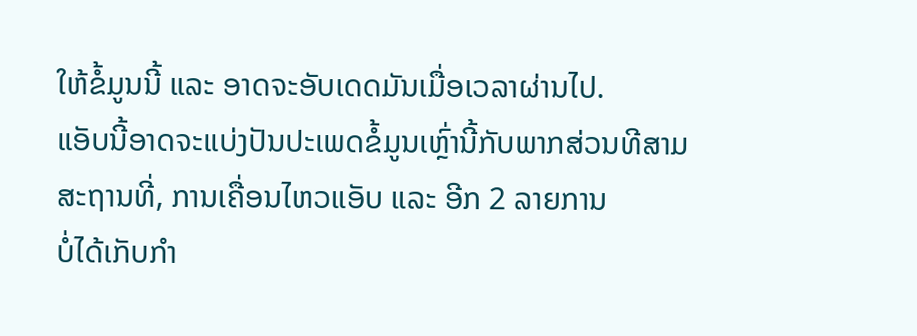ໃຫ້ຂໍ້ມູນນີ້ ແລະ ອາດຈະອັບເດດມັນເມື່ອເວລາຜ່ານໄປ.
ແອັບນີ້ອາດຈະແບ່ງປັນປະເພດຂໍ້ມູນເຫຼົ່ານີ້ກັບພາກສ່ວນທີສາມ
ສະຖານທີ່, ການເຄື່ອນໄຫວແອັບ ແລະ ອີກ 2 ລາຍການ
ບໍ່ໄດ້ເກັບກຳ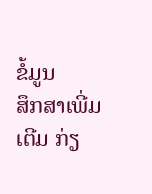ຂໍ້ມູນ
ສຶກສາເພີ່ມເຕີມ ກ່ຽ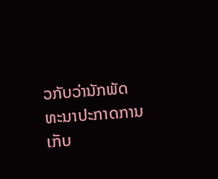ວກັບວ່ານັກພັດທະນາປະກາດການເກັບ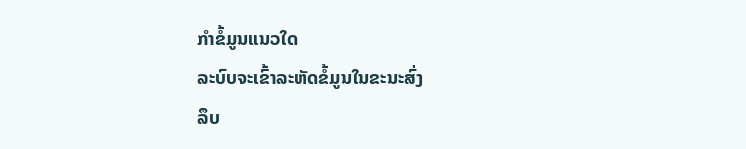ກຳຂໍ້ມູນແນວໃດ
ລະບົບຈະເຂົ້າລະຫັດຂໍ້ມູນໃນຂະນະສົ່ງ
ລຶບ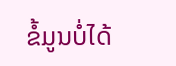ຂໍ້ມູນບໍ່ໄດ້